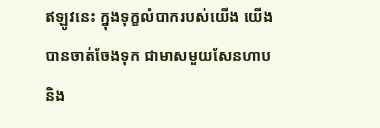ឥឡូវនេះ ក្នុងទុក្ខលំបាករបស់យើង យើងបានចាត់ចែងទុក ជាមាសមួយសែនហាប និង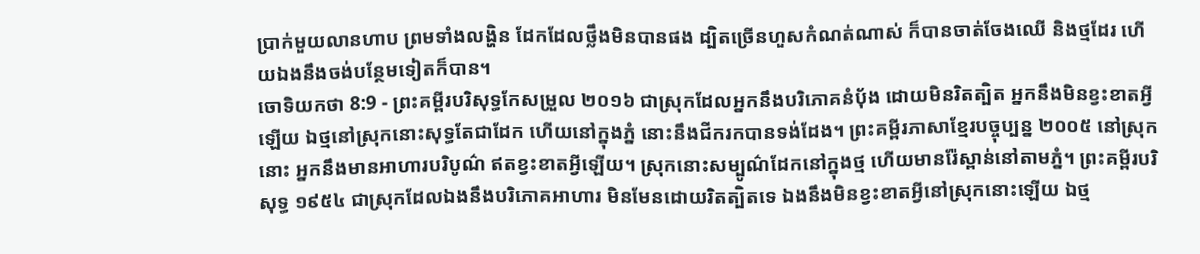ប្រាក់មួយលានហាប ព្រមទាំងលង្ហិន ដែកដែលថ្លឹងមិនបានផង ដ្បិតច្រើនហួសកំណត់ណាស់ ក៏បានចាត់ចែងឈើ និងថ្មដែរ ហើយឯងនឹងចង់បន្ថែមទៀតក៏បាន។
ចោទិយកថា 8:9 - ព្រះគម្ពីរបរិសុទ្ធកែសម្រួល ២០១៦ ជាស្រុកដែលអ្នកនឹងបរិភោគនំប៉័ង ដោយមិនរិតត្បិត អ្នកនឹងមិនខ្វះខាតអ្វីឡើយ ឯថ្មនៅស្រុកនោះសុទ្ធតែជាដែក ហើយនៅក្នុងភ្នំ នោះនឹងជីករកបានទង់ដែង។ ព្រះគម្ពីរភាសាខ្មែរបច្ចុប្បន្ន ២០០៥ នៅស្រុកនោះ អ្នកនឹងមានអាហារបរិបូណ៌ ឥតខ្វះខាតអ្វីឡើយ។ ស្រុកនោះសម្បូណ៌ដែកនៅក្នុងថ្ម ហើយមានរ៉ែស្ពាន់នៅតាមភ្នំ។ ព្រះគម្ពីរបរិសុទ្ធ ១៩៥៤ ជាស្រុកដែលឯងនឹងបរិភោគអាហារ មិនមែនដោយរិតត្បិតទេ ឯងនឹងមិនខ្វះខាតអ្វីនៅស្រុកនោះឡើយ ឯថ្ម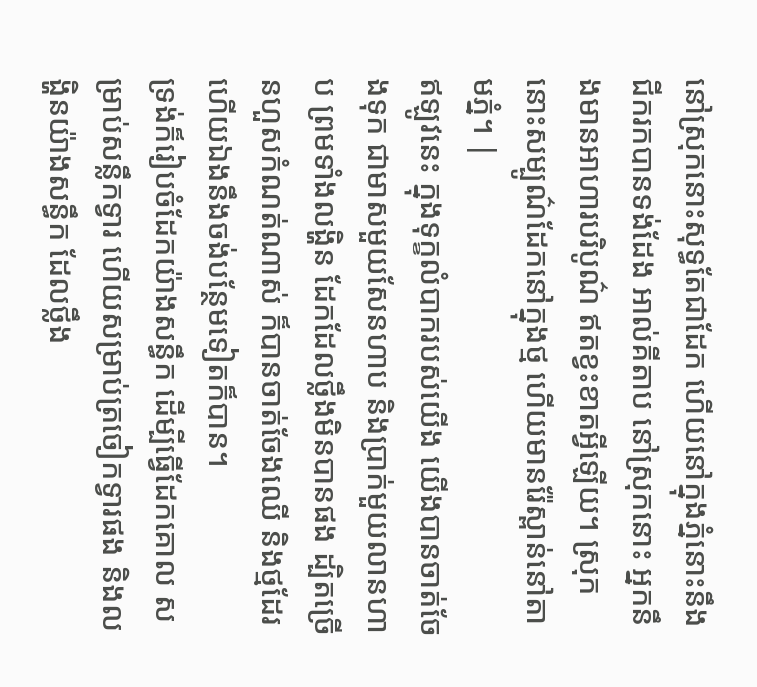នៅស្រុកនោះសុទ្ធតែជាដែក ហើយនៅក្នុងភ្នំនោះនឹងជីករកបានទង់ដែង អាល់គីតាប នៅស្រុកនោះ អ្នកនឹងមានអាហារបរិបូណ៌ ឥតខ្វះខាតអ្វីឡើយ។ ស្រុកនោះសម្បូណ៌ដែកនៅក្នុងថ្ម ហើយមានរ៉ែស្ពាន់នៅតាមភ្នំ។ |
ឥឡូវនេះ ក្នុងទុក្ខលំបាករបស់យើង យើងបានចាត់ចែងទុក ជាមាសមួយសែនហាប និងប្រាក់មួយលានហាប ព្រមទាំងលង្ហិន ដែកដែលថ្លឹងមិនបានផង ដ្បិតច្រើនហួសកំណត់ណាស់ ក៏បានចាត់ចែងឈើ និងថ្មដែរ ហើយឯងនឹងចង់បន្ថែមទៀតក៏បាន។
ទ្រង់ក៏រៀបចំដែកយ៉ាងសន្ធឹក ដើម្បីធ្វើដែកគោល សម្រាប់សន្លឹកទ្វារ ហើយសម្រាប់ត្រចៀកទ្វារផង និងលង្ហិនយ៉ាងសន្ធឹក ដែលថ្លឹង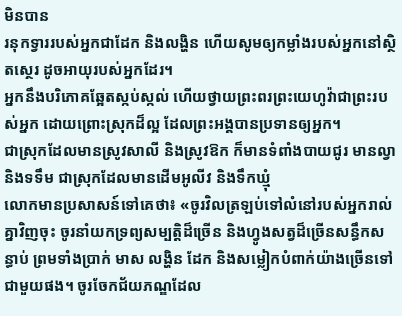មិនបាន
រនុកទ្វាររបស់អ្នកជាដែក និងលង្ហិន ហើយសូមឲ្យកម្លាំងរបស់អ្នកនៅស្ថិតស្ថេរ ដូចអាយុរបស់អ្នកដែរ។
អ្នកនឹងបរិភោគឆ្អែតស្កប់ស្កល់ ហើយថ្វាយព្រះពរព្រះយេហូវ៉ាជាព្រះរបស់អ្នក ដោយព្រោះស្រុកដ៏ល្អ ដែលព្រះអង្គបានប្រទានឲ្យអ្នក។
ជាស្រុកដែលមានស្រូវសាលី និងស្រូវឱក ក៏មានទំពាំងបាយជូរ មានល្វា និងទទឹម ជាស្រុកដែលមានដើមអូលីវ និងទឹកឃ្មុំ
លោកមានប្រសាសន៍ទៅគេថា៖ «ចូរវិលត្រឡប់ទៅលំនៅរបស់អ្នករាល់គ្នាវិញចុះ ចូរនាំយកទ្រព្យសម្បត្តិដ៏ច្រើន និងហ្វូងសត្វដ៏ច្រើនសន្ធឹកសន្ធាប់ ព្រមទាំងប្រាក់ មាស លង្ហិន ដែក និងសម្លៀកបំពាក់យ៉ាងច្រើនទៅជាមួយផង។ ចូរចែកជ័យភណ្ឌដែល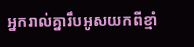អ្នករាល់គ្នារឹបអូសយកពីខ្មាំ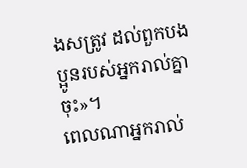ងសត្រូវ ដល់ពួកបងប្អូនរបស់អ្នករាល់គ្នាចុះ»។
ពេលណាអ្នករាល់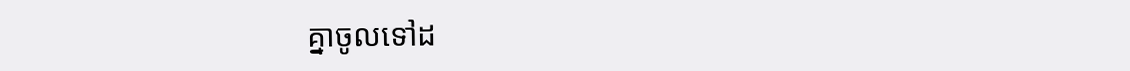គ្នាចូលទៅដ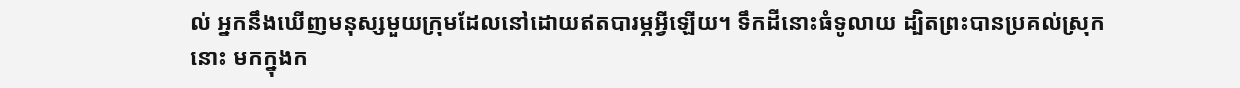ល់ អ្នកនឹងឃើញមនុស្សមួយក្រុមដែលនៅដោយឥតបារម្ភអ្វីឡើយ។ ទឹកដីនោះធំទូលាយ ដ្បិតព្រះបានប្រគល់ស្រុកនោះ មកក្នុងក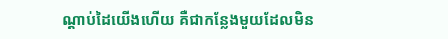ណ្ដាប់ដៃយើងហើយ គឺជាកន្លែងមួយដែលមិន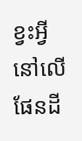ខ្វះអ្វីនៅលើផែនដី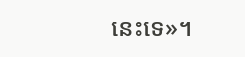នេះទេ»។